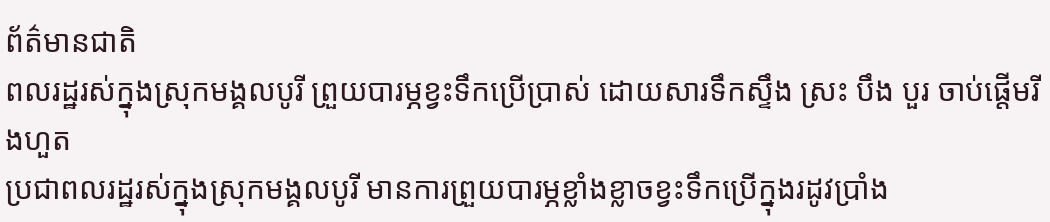ព័ត៌មានជាតិ
ពលរដ្ឋរស់ក្នុងស្រុកមង្គលបូរី ព្រួយបារម្ភខ្វះទឹកប្រើប្រាស់ ដោយសារទឹកស្ទឹង ស្រះ បឹង បួរ ចាប់ផ្តើមរីងហួត
ប្រជាពលរដ្ឋរស់ក្នុងស្រុកមង្គលបូរី មានការព្រួយបារម្ភខ្លាំងខ្លាចខ្វះទឹកប្រើក្នុងរដូវប្រាំង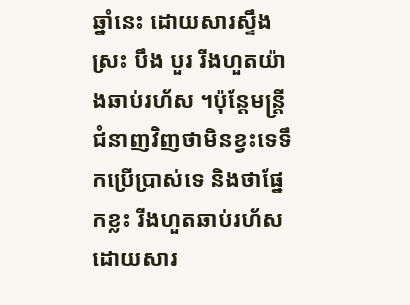ឆ្នាំនេះ ដោយសារស្ទឹង ស្រះ បឹង បួរ រីងហួតយ៉ាងឆាប់រហ័ស ។ប៉ុន្តែមន្ត្រីជំនាញវិញថាមិនខ្វះទេទឹកប្រើប្រាស់ទេ និងថាផ្នែកខ្លះ រីងហួតឆាប់រហ័ស ដោយសារ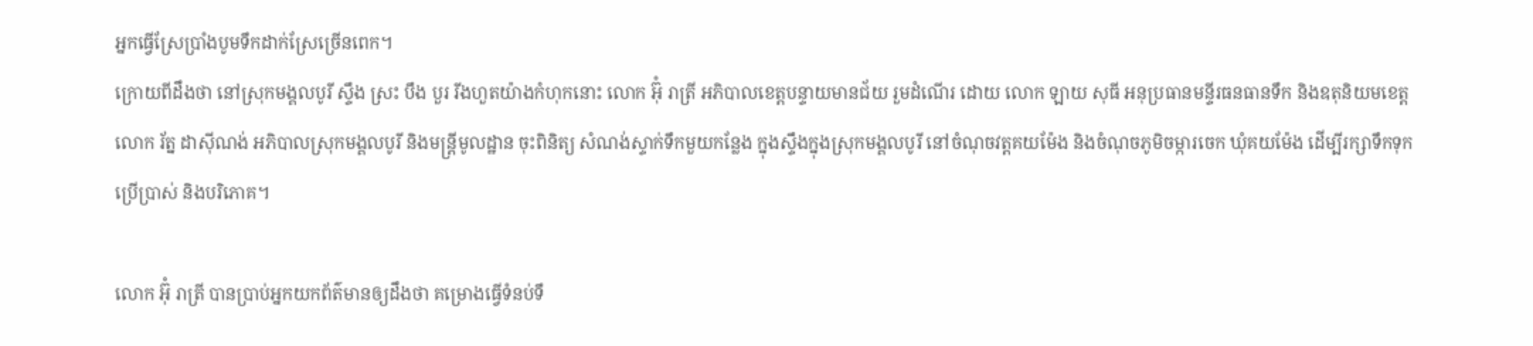អ្នកធ្វើស្រែប្រាំងបូមទឹកដាក់ស្រែច្រើនពេក។
ក្រោយពីដឹងថា នៅស្រុកមង្គលបូរី ស្ទឹង ស្រះ បឹង បួរ រីងហួតយ៉ាងកំហុកនោះ លោក អ៊ុំ រាត្រី អភិបាលខេត្តបន្ទាយមានជ័យ រួមដំណើរ ដោយ លោក ឡាយ សុធី អនុប្រធានមន្ទីរធនធានទឹក និងឧតុនិយមខេត្ត លោក រ័ត្ន ដាស៊ីណង់ អភិបាលស្រុកមង្គលបូរី និងមន្ត្រីមូលដ្ឋាន ចុះពិនិត្យ សំណង់ស្ទាក់ទឹកមួយកន្លែង ក្នុងស្ទឹងក្នុងស្រុកមង្គលបូរី នៅចំណុចវត្តគយម៉ែង និងចំណុចភូមិចម្ការចេក ឃុំគយម៉ែង ដើម្បីរក្សាទឹកទុកប្រើប្រាស់ និងបរិភោគ។

លោក អ៊ុំ រាត្រី បានប្រាប់អ្នកយកព័ត៌មានឲ្យដឹងថា គម្រោងធ្វើទំនប់ទឹ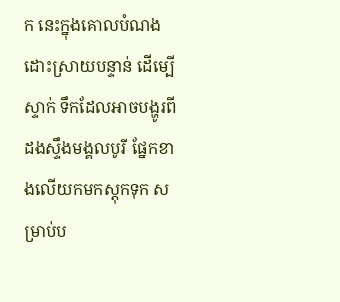ក នេះក្នុងគោលបំណងដោះស្រាយបន្ទាន់ ដើម្បើស្ទាក់ ទឹកដែលអាចបង្ហូរពីដងស្ទឹងមង្គលបូរី ផ្នែកខាងលើយកមកស្តុកទុក សម្រាប់ប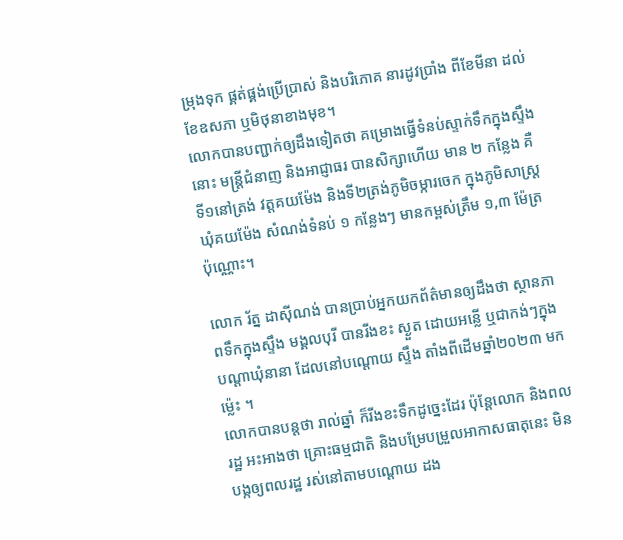ម្រុងទុក ផ្គត់ផ្គង់ប្រើប្រាស់ និងបរិភោគ នារដូវប្រាំង ពីខែមីនា ដល់ខែឧសភា ឬមិថុនាខាងមុខ។
លោកបានបញ្ជាក់ឲ្យដឹងទៀតថា គម្រោងធ្វើទំនប់ស្ទាក់ទឹកក្នុងស្ទឹងនោះ មន្ត្រីជំនាញ និងអាជ្ញាធរ បានសិក្សាហើយ មាន ២ កន្លែង គឺទី១នៅត្រង់ វត្តគយម៉ែង និងទី២ត្រង់ភូមិចម្ការចេក ក្នុងភូមិសាស្ត្រឃុំគយម៉ែង សំណង់ទំនប់ ១ កន្លែងៗ មានកម្ពស់ត្រឹម ១,៣ ម៉ែត្រប៉ុណ្ណោះ។

លោក រ័ត្ន ដាស៊ីណង់ បានប្រាប់អ្នកយកព័ត៌មានឲ្យដឹងថា ស្ថានភាពទឹកក្នុងស្ទឹង មង្គលបុរី បានរីងខះ ស្ងួត ដោយអន្លើ ឬជាកង់ៗក្នុងបណ្តាឃុំនានា ដែលនៅបណ្តោយ ស្ទឹង តាំងពីដើមឆ្នាំ២០២៣ មកម្ល៉េះ ។
លោកបានបន្តថា រាល់ឆ្នាំ ក៏រីងខះទឹកដូច្នេះដែរ ប៉ុន្តែលោក និងពលរដ្ឋ អះអាងថា គ្រោះធម្មជាតិ និងបម្រែបម្រួលអាកាសធាតុនេះ មិនបង្កឲ្យពលរដ្ឋ រស់នៅតាមបណ្តោយ ដង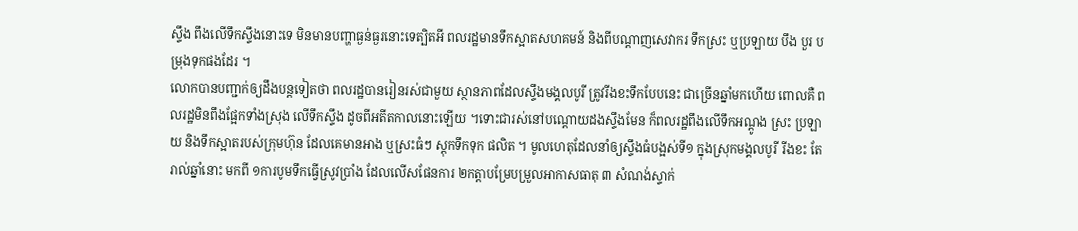ស្ទឹង ពឹងលើទឹកស្ទឹងនោះទេ មិនមានបញ្ហាធ្ងន់ធ្ងរនោះទេត្បិតអី ពលរដ្ឋមានទឹកស្អាតសហគមន៍ និងពីបណ្តាញសេវាករ ទឹកស្រះ ឬប្រឡាយ បឹង បួរ បម្រុងទុកផងដែរ ។
លោកបានបញ្ជាក់ឲ្យដឹងបន្តទៀតថា ពលរដ្ឋបានរៀនរស់ជាមួយ ស្ថានភាពដែលស្ទឹងមង្គលបូរី ត្រូវរីងខះទឹកបែបនេះ ជាច្រើនឆ្នាំមកហើយ ពោលគឺ ពលរដ្ឋមិនពឹងផ្អែកទាំងស្រុង លើទឹកស្ទឹង ដូចពីអតីតកាលនោះឡើយ ។ទោះជារស់នៅបណ្តោយដងស្ទឹងមែន ក៏ពលរដ្ឋពឹងលើទឹកអណ្តូង ស្រះ ប្រឡាយ និងទឹកស្អាតរបស់ក្រុមហ៊ុន ដែលគេមានអាង ឬស្រះធំៗ ស្តុកទឹកទុក ផលិត ។ មូលហេតុដែលនាំឲ្យស្ទឹងធំបង្អស់ទី១ ក្នុងស្រុកមង្គលបូរី រីងខះ តែរាល់ឆ្នាំនោះ មកពី ១ការបូមទឹកធ្វើស្រូវប្រាំង ដែលលើសផែនការ ២កត្តាបម្រែបម្រួលអាកាសធាតុ ៣ សំណង់ស្ទាក់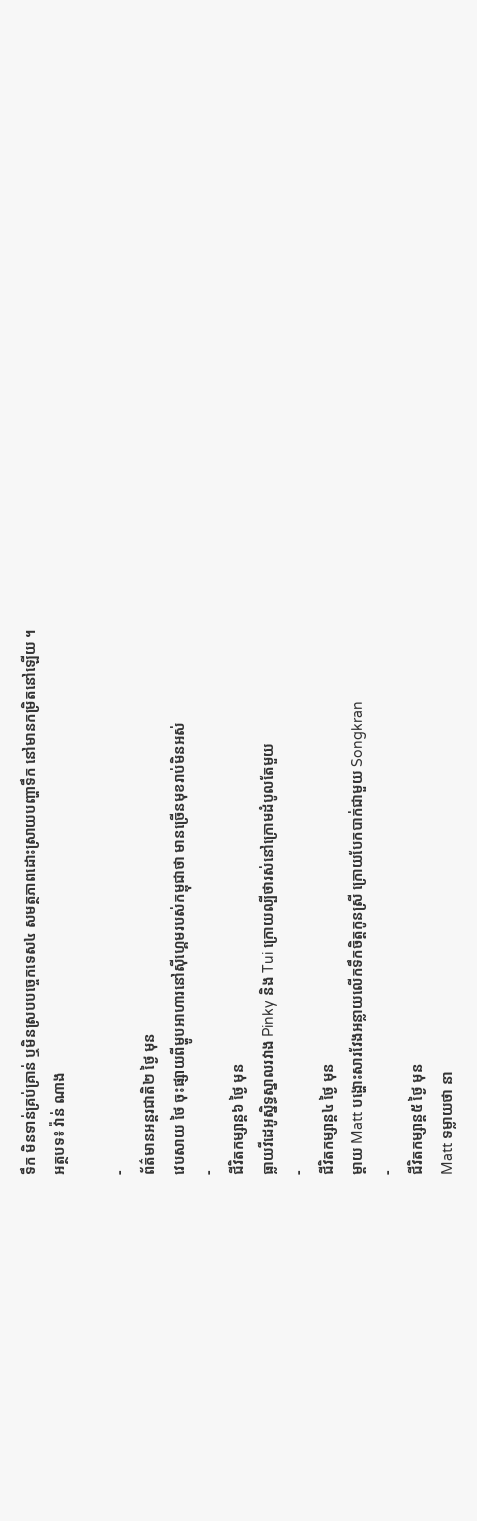ទឹក មិនទាន់គ្រប់គ្រាន់ ឬមិនស្របបច្ចេកទេស៤ សមត្ថភាពដោះស្រាយបញ្ហាទឹក នៅមានកម្រិតនៅឡើយ ។
អត្ថបទ៖ វ៉ាន់ ណាង

-
ព័ត៌មានអន្ដរជាតិ២ ថ្ងៃ មុន
វេបសាយ ថៃ ចុះផ្សាយពីម្ហូបអាហារនៅស៊ីហ្គេមរបស់កម្ពុជាថា មានច្រើនមុខរាប់មិនអស់
-
ជីវិតកម្សាន្ដ៦ ថ្ងៃ មុន
ធ្លាយវីដេអូស្និទ្ធស្នាលរវាង Pinky និង Tui ក្រោយល្បីថារស់នៅក្រោមដំបូលតែមួយ
-
ជីវិតកម្សាន្ដ៤ ថ្ងៃ មុន
ម្ដាយ Matt បង្ហោះសារវែងអន្លាយលើកទឹកចិត្តកូនស្រី ក្រោយបែកបាក់ជាមួយ Songkran
-
ជីវិតកម្សាន្ដ៥ ថ្ងៃ មុន
Matt ទម្លាយថា នា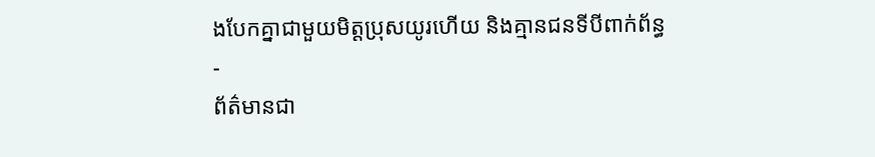ងបែកគ្នាជាមួយមិត្តប្រុសយូរហើយ និងគ្មានជនទីបីពាក់ព័ន្ធ
-
ព័ត៌មានជា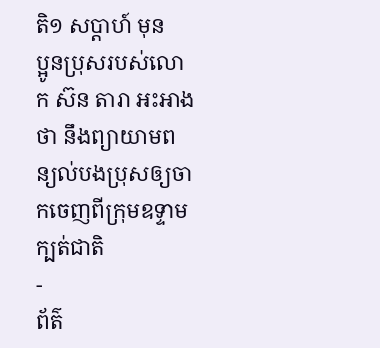តិ១ សប្តាហ៍ មុន
ប្អូនប្រុសរបស់លោក ស៊ន តារា អះអាងថា នឹងព្យាយាមពន្យល់បងប្រុសឲ្យចាកចេញពីក្រុមឧទ្ទាមក្បត់ជាតិ
-
ព័ត៌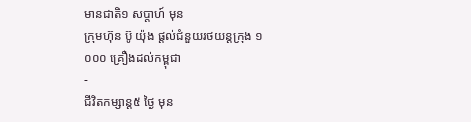មានជាតិ១ សប្តាហ៍ មុន
ក្រុមហ៊ុន ប៊ូ យ៉ុង ផ្ដល់ជំនួយរថយន្តក្រុង ១ ០០០ គ្រឿងដល់កម្ពុជា
-
ជីវិតកម្សាន្ដ៥ ថ្ងៃ មុន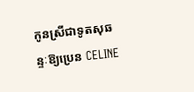កូនស្រីជាទូតសុឆន្ទៈឱ្យប្រេន CELINE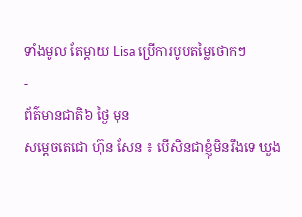ទាំងមូល តែម្ដាយ Lisa ប្រើការបូបតម្លៃថោកៗ
-
ព័ត៌មានជាតិ៦ ថ្ងៃ មុន
សម្ដេចតេជោ ហ៊ុន សែន ៖ បើសិនជាខ្ញុំមិនរឹងទេ ឃួង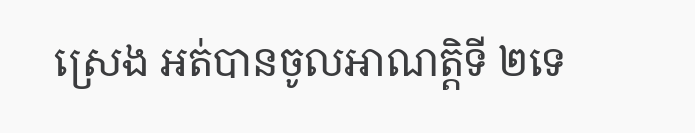ស្រេង អត់បានចូលអាណត្តិទី ២ទេ